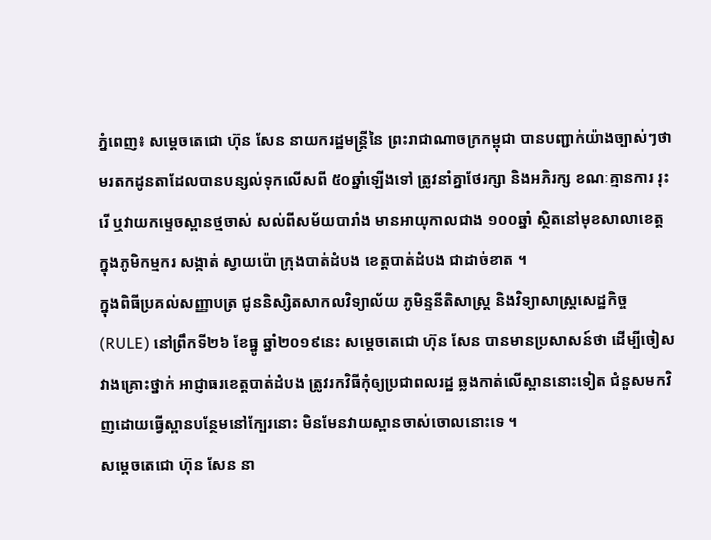ភ្នំពេញ៖ សម្តេចតេជោ ហ៊ុន សែន នាយករដ្ឋមន្ត្រីនៃ ព្រះរាជាណាចក្រកម្ពុជា បានបញ្ជាក់យ៉ាងច្បាស់ៗថា មរតកដូនតាដែលបានបន្សល់ទុកលើសពី ៥០ឆ្នាំឡើងទៅ ត្រូវនាំគ្នាថែរក្សា និងអភិរក្ស ខណៈគ្មានការ រុះរើ ឬវាយកម្ទេចស្ពានថ្មចាស់ សល់ពីសម័យបារាំង មានអាយុកាលជាង ១០០ឆ្នាំ ស្ថិតនៅមុខសាលាខេត្ត ក្នុងភូមិកម្មករ សង្កាត់ ស្វាយប៉ោ ក្រុងបាត់ដំបង ខេត្តបាត់ដំបង ជាដាច់ខាត ។
ក្នុងពិធីប្រគល់សញ្ញាបត្រ ជូននិស្សិតសាកលវិទ្យាល័យ ភូមិន្ទនីតិសាស្រ្ត និងវិទ្យាសាស្រ្តសេដ្ឋកិច្ច (RULE) នៅព្រឹកទី២៦ ខែធ្នូ ឆ្នាំ២០១៩នេះ សម្ដេចតេជោ ហ៊ុន សែន បានមានប្រសាសន៍ថា ដើម្បីចៀសវាងគ្រោះថ្នាក់ អាជ្ញាធរខេត្តបាត់ដំបង ត្រូវរកវិធីកុំឲ្យប្រជាពលរដ្ឋ ឆ្លងកាត់លើស្ពាននោះទៀត ជំនួសមកវិញដោយធ្វើស្ពានបន្ថែមនៅក្បែរនោះ មិនមែនវាយស្ពានចាស់ចោលនោះទេ ។
សម្ដេចតេជោ ហ៊ុន សែន នា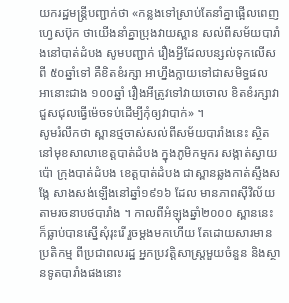យករដ្ឋមន្ត្រីបញ្ជាក់ថា «កន្លងទៅស្រាប់តែនាំគ្នាផ្អើលពេញហ្វេសប៊ុក ថាយើងនាំគ្នាប្រុងវាយស្ពាន សល់ពីសម័យបារាំងនៅបាត់ដំបង សូមបញ្ជាក់ រឿងអ្វីដែលបន្សល់ទុកលើសពី ៥០ឆ្នាំទៅ គឺខិតខំរក្សា អាហ្នឹងក្លាយទៅជាសមិទ្ធផល អានោះជាង ១០០ឆ្នាំ រឿងអីត្រូវទៅវាយចោល ខិតខំរក្សាវា ជួសជុលធ្វើម៉េចទប់ដើម្បីកុំឲ្យវាបាក់» ។
សូមរំលឹកថា ស្ពានថ្មចាស់សល់ពីសម័យបារាំងនេះ ស្ថិតនៅមុខសាលាខេត្តបាត់ដំបង ក្នុងភូមិកម្មករ សង្កាត់ស្វាយប៉ោ ក្រុងបាត់ដំបង ខេត្តបាត់ដំបង ជាស្ពានឆ្លងកាត់ស្ទឹងសង្កែ សាងសង់ឡើងនៅឆ្នាំ១៩១៦ ដែល មានភាពស៊ីវិល័យ តាមរចនាបថបារាំង ។ កាលពីអំឡុងឆ្នាំ២០០០ ស្ពាននេះក៏ធ្លាប់បានស្នើសុំរុះរើ រួចម្ដងមកហើយ តែដោយសារមានប្រតិកម្ម ពីប្រជាពលរដ្ឋ អ្នកប្រវត្តិសាស្ត្រមួយចំនួន និងស្ថានទូតបារាំងផងនោះ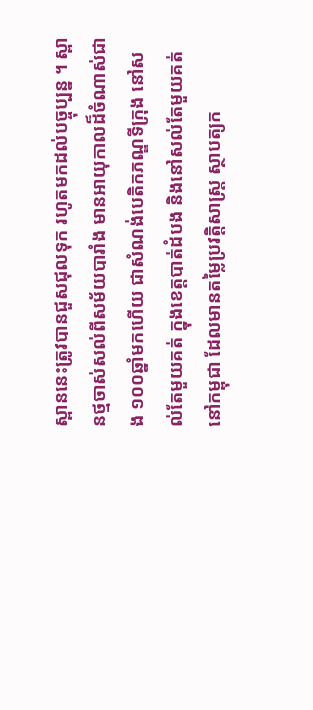ស្ពាននេះត្រូវបានជួសជុលទុក រហូតមកដល់បច្ចុប្បន្ន ។ ស្ពានថ្មចាស់សល់ពីសម័យបារាំង មានអាយុកាលដ៏ចំណាស់ជាង ១០០ឆ្នាំមកហើយ ជាសំណង់បេតិកភណ្ឌទីក្រុង នៅសល់តែមួយគត់ ក្នុងខេត្តបាត់ដំបង និងនៅសល់តែមួយគត់នៅកម្ពុជា ដែលមានតម្លៃប្រវត្តិសាស្ត្រ ស្ថាបត្យក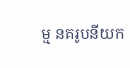ម្ម នគរូបនីយក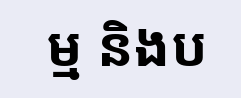ម្ម និងប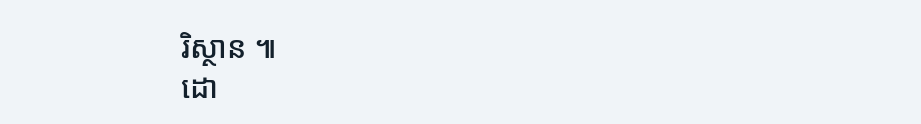រិស្ថាន ៕
ដោ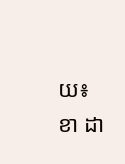យ៖ ខា ដា